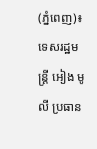(ភ្នំពេញ)៖ ទេសរដ្ឋមន្រ្តី អៀង មូលី ប្រធាន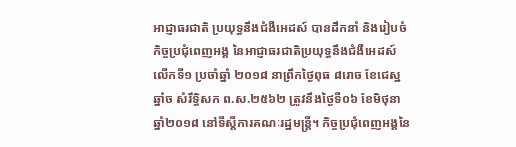អាជ្ញាធរជាតិ ប្រយុទ្ធនឹងជំងឺអេដស៍ បានដឹកនាំ និងរៀបចំកិច្ចប្រជុំពេញអង្គ នៃអាជ្ញាធរជាតិប្រយុទ្ធនឹងជំងឺអេដស៍លើកទី១ ប្រចាំឆ្នាំ ២០១៨ នាព្រឹកថ្ងៃពុធ ៨រោច ខែជេស្ឋ ឆ្នាំច សំរឹទ្ធិសក ព.ស.២៥៦២ ត្រូវនឹងថ្ងៃទី០៦ ខែមិថុនា ឆ្នាំ២០១៨ នៅទីស្តីការគណៈរដ្ឋមន្រ្តី។ កិច្ចប្រជុំពេញអង្គនៃ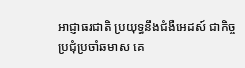អាជ្ញាធរជាតិ ប្រយុទ្ធនឹងជំងឺអេដស៍ ជាកិច្ចប្រជុំប្រចាំឆមាស គេ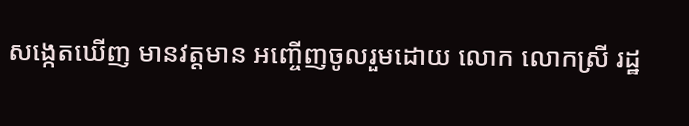សង្កេតឃើញ មានវត្តមាន អញ្ចើញចូលរួមដោយ លោក លោកស្រី រដ្ឋ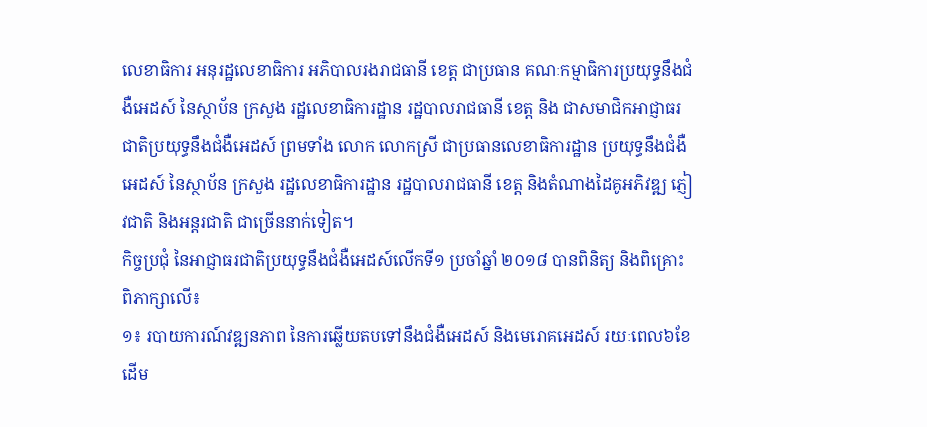លេខាធិការ អនុរដ្ឋលេខាធិការ អភិបាលរងរាជធានី ខេត្ត ជាប្រធាន គណៈកម្មាធិការប្រយុទ្ធនឹងជំងឺអេដស៍ នៃស្ថាប័ន ក្រសួង រដ្ឋលេខាធិការដ្ឋាន រដ្ឋបាលរាជធានី ខេត្ត និង ជាសមាជិកអាជ្ញាធរជាតិប្រយុទ្ធនឹងជំងឺអេដស៍ ព្រមទាំង លោក លោកស្រី ជាប្រធានលេខាធិការដ្ឋាន ប្រយុទ្ធនឹងជំងឺអេដស៍ នៃស្ថាប័ន ក្រសួង រដ្ឋលេខាធិការដ្ឋាន រដ្ឋបាលរាជធានី ខេត្ត និងតំណាងដៃគូអភិវឌ្ឍ ភ្ញៀវជាតិ និងអន្តរជាតិ ជាច្រើននាក់ទៀត។
កិច្ចប្រជុំ នៃអាជ្ញាធរជាតិប្រយុទ្ធនឹងជំងឺអេដស៍លើកទី១ ប្រចាំឆ្នាំ ២០១៨ បានពិនិត្យ និងពិគ្រោះពិភាក្សាលើ៖
១៖ របាយការណ៍វឌ្ឍនភាព នៃការឆ្លើយតបទៅនឹងជំងឺអេដស៍ និងមេរោគអេដស៍ រយៈពេល៦ខែដើម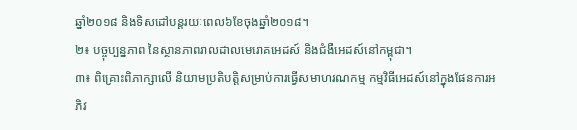ឆ្នាំ២០១៨ និងទិសដៅបន្តរយៈពេល៦ខែចុងឆ្នាំ២០១៨។
២៖ បច្ចុប្បន្នភាព នៃស្ថានភាពរាលដាលមេរោគអេដស៍ និងជំងឺអេដស៍នៅកម្ពុជា។
៣៖ ពិគ្រោះពិភាក្សាលើ និយាមប្រតិបត្តិសម្រាប់ការធ្វើសមាហរណកម្ម កម្មវិធីអេដស៍នៅក្នុងផែនការអភិវ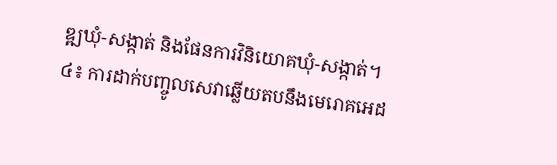ឌ្ឍឃុំ-សង្កាត់ និងផែនការវិនិយោគឃុំ-សង្កាត់។
៤៖ ការដាក់បញ្ចូលសេវាឆ្លើយតបនឹងមេរោគអេដ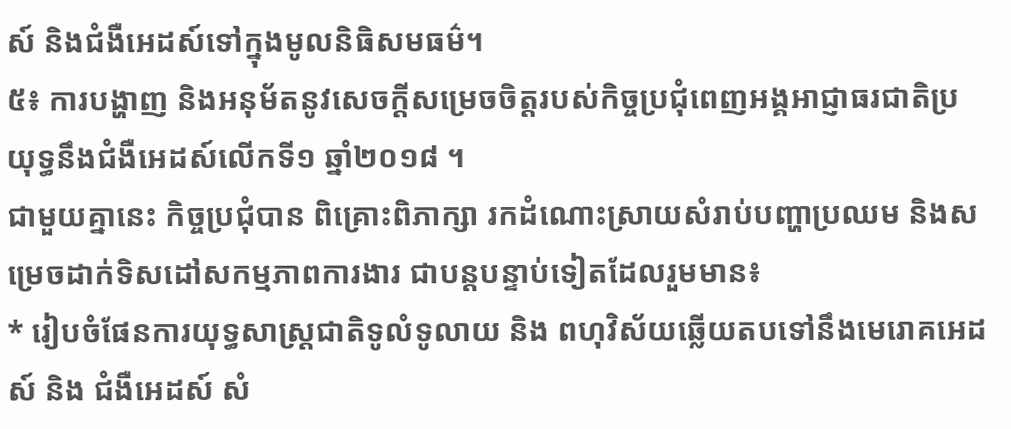ស៍ និងជំងឺអេដស៍ទៅក្នុងមូលនិធិសមធម៌។
៥៖ ការបង្ហាញ និងអនុម័តនូវសេចក្តីសម្រេចចិត្តរបស់កិច្ចប្រជុំពេញអង្គអាជ្ញាធរជាតិប្រយុទ្ធនឹងជំងឺអេដស៍លើកទី១ ឆ្នាំ២០១៨ ។
ជាមួយគ្នានេះ កិច្ចប្រជុំបាន ពិគ្រោះពិភាក្សា រកដំណោះស្រាយសំរាប់បញ្ហាប្រឈម និងសម្រេចដាក់ទិសដៅសកម្មភាពការងារ ជាបន្តបន្ទាប់ទៀតដែលរួមមាន៖
* រៀបចំផែនការយុទ្ធសាស្ត្រជាតិទូលំទូលាយ និង ពហុវិស័យឆ្លើយតបទៅនឹងមេរោគអេដស៍ និង ជំងឺអេដស៍ សំ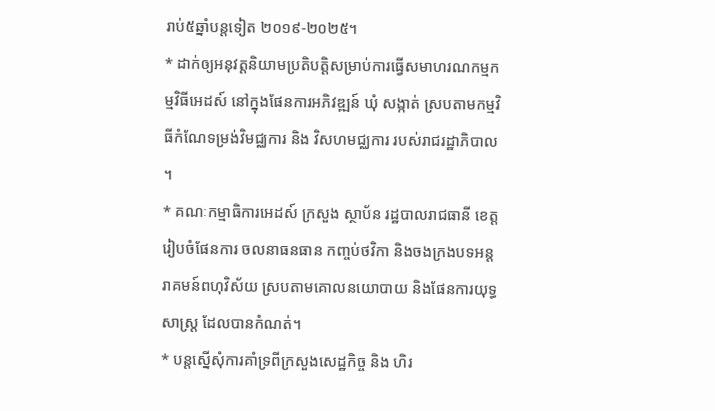រាប់៥ឆ្នាំបន្តទៀត ២០១៩-២០២៥។
* ដាក់ឲ្យអនុវត្តនិយាមប្រតិបត្តិសម្រាប់ការធ្វើសមាហរណកម្មកម្មវិធីអេដស៍ នៅក្នុងផែនការអភិវឌ្ឍន៍ ឃុំ សង្កាត់ ស្របតាមកម្មវិធីកំណែទម្រង់វិមជ្ឈការ និង វិសហមជ្ឈការ របស់រាជរដ្ឋាភិបាល ។
* គណៈកម្មាធិការអេដស៍ ក្រសួង ស្ថាប័ន រដ្ឋបាលរាជធានី ខេត្ត រៀបចំផែនការ ចលនាធនធាន កញ្ចប់ថវិកា និងចងក្រងបទអន្តរាគមន៍ពហុវិស័យ ស្របតាមគោលនយោបាយ និងផែនការយុទ្ធសាស្រ្ត ដែលបានកំណត់។
* បន្តស្នើសុំការគាំទ្រពីក្រសួងសេដ្ឋកិច្ច និង ហិរ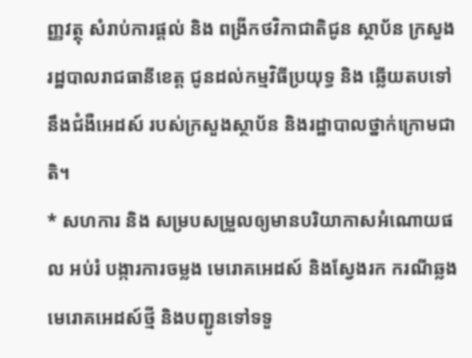ញ្ញវត្ថុ សំរាប់ការផ្តល់ និង ពង្រីកថវិកាជាតិជូន ស្ថាប័ន ក្រសួង រដ្ឋបាលរាជធានីខេត្ត ជូនដល់កម្មវិធីប្រយុទ្ធ និង ឆ្លើយតបទៅនឹងជំងឺអេដស៍ របស់ក្រសួងស្ថាប័ន និងរដ្ឋាបាលថ្នាក់ក្រោមជាតិ។
* សហការ និង សម្របសម្រួលឲ្យមានបរិយាកាសអំណោយផល អប់រំ បង្ការការចម្លង មេរោគអេដស៍ និងស្វែងរក ករណីឆ្លងមេរោគអេដស៍ថ្មី និងបញ្ជូនទៅទទួ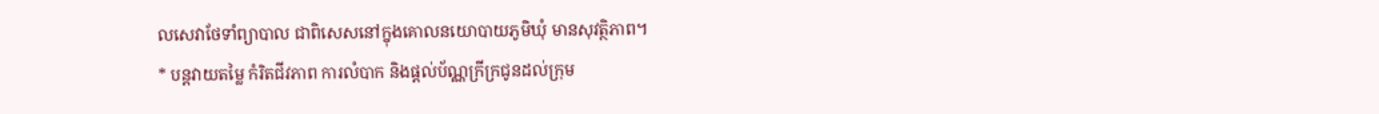លសេវាថែទាំព្យាបាល ជាពិសេសនៅក្នុងគោលនយោបាយភូមិឃុំ មានសុវត្ថិភាព។
* បន្តវាយតម្លៃ កំរិតជីវភាព ការលំបាក និងផ្តល់ប័ណ្ណក្រីក្រជូនដល់ក្រុម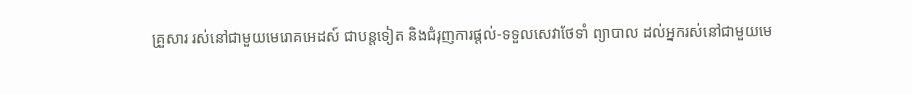គ្រួសារ រស់នៅជាមួយមេរោគអេដស៍ ជាបន្តទៀត និងជំរុញការផ្តល់-ទទួលសេវាថែទាំ ព្យាបាល ដល់អ្នករស់នៅជាមួយមេ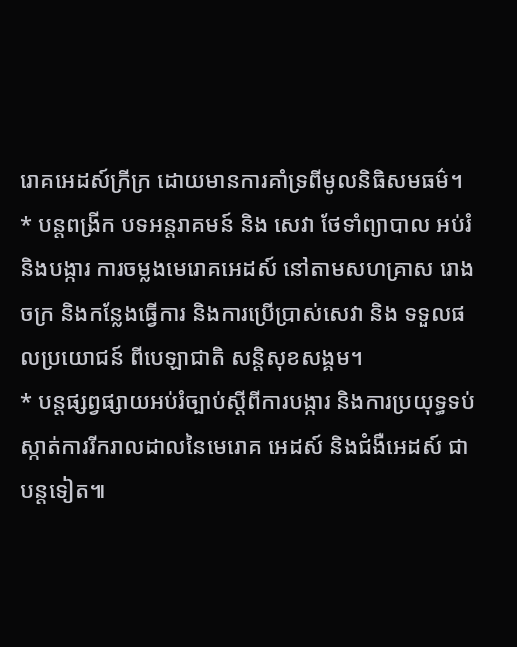រោគអេដស៍ក្រីក្រ ដោយមានការគាំទ្រពីមូលនិធិសមធម៌។
* បន្តពង្រីក បទអន្តរាគមន៍ និង សេវា ថែទាំព្យាបាល អប់រំ និងបង្ការ ការចម្លងមេរោគអេដស៍ នៅតាមសហគ្រាស រោងចក្រ និងកន្លែងធ្វើការ និងការប្រើប្រាស់សេវា និង ទទួលផលប្រយោជន៍ ពីបេឡាជាតិ សន្តិសុខសង្គម។
* បន្តផ្សព្វផ្សាយអប់រំច្បាប់ស្តីពីការបង្ការ និងការប្រយុទ្ធទប់ស្កាត់ការរីករាលដាលនៃមេរោគ អេដស៍ និងជំងឺអេដស៍ ជាបន្តទៀត៕